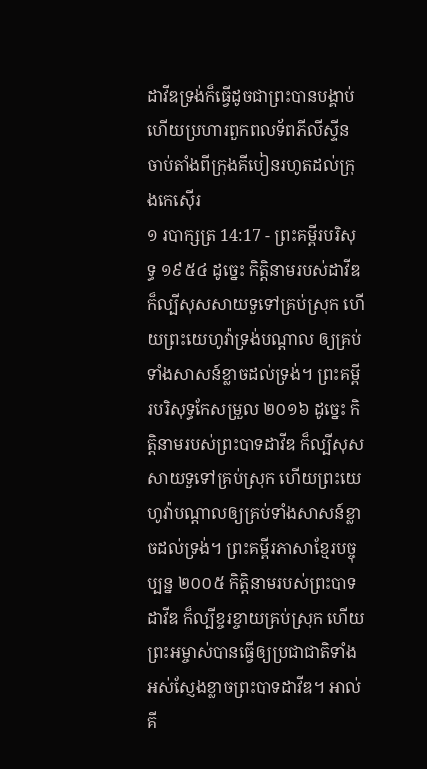ដាវីឌទ្រង់ក៏ធ្វើដូចជាព្រះបានបង្គាប់ ហើយប្រហារពួកពលទ័ពភីលីស្ទីន ចាប់តាំងពីក្រុងគីបៀនរហូតដល់ក្រុងកេស៊ើរ
១ របាក្សត្រ 14:17 - ព្រះគម្ពីរបរិសុទ្ធ ១៩៥៤ ដូច្នេះ កិត្តិនាមរបស់ដាវីឌ ក៏ល្បីសុសសាយទួទៅគ្រប់ស្រុក ហើយព្រះយេហូវ៉ាទ្រង់បណ្តាល ឲ្យគ្រប់ទាំងសាសន៍ខ្លាចដល់ទ្រង់។ ព្រះគម្ពីរបរិសុទ្ធកែសម្រួល ២០១៦ ដូច្នេះ កិត្តិនាមរបស់ព្រះបាទដាវីឌ ក៏ល្បីសុសសាយទួទៅគ្រប់ស្រុក ហើយព្រះយេហូវ៉ាបណ្ដាលឲ្យគ្រប់ទាំងសាសន៍ខ្លាចដល់ទ្រង់។ ព្រះគម្ពីរភាសាខ្មែរបច្ចុប្បន្ន ២០០៥ កិត្តិនាមរបស់ព្រះបាទដាវីឌ ក៏ល្បីខ្ចរខ្ចាយគ្រប់ស្រុក ហើយព្រះអម្ចាស់បានធ្វើឲ្យប្រជាជាតិទាំងអស់ស្ញែងខ្លាចព្រះបាទដាវីឌ។ អាល់គី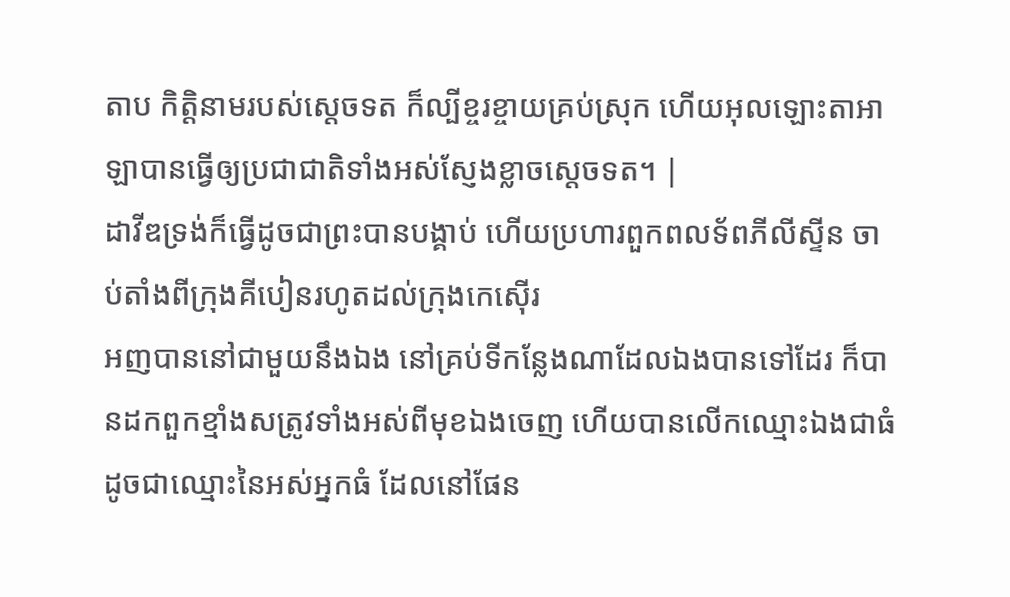តាប កិត្តិនាមរបស់ស្តេចទត ក៏ល្បីខ្ចរខ្ចាយគ្រប់ស្រុក ហើយអុលឡោះតាអាឡាបានធ្វើឲ្យប្រជាជាតិទាំងអស់ស្ញែងខ្លាចស្តេចទត។ |
ដាវីឌទ្រង់ក៏ធ្វើដូចជាព្រះបានបង្គាប់ ហើយប្រហារពួកពលទ័ពភីលីស្ទីន ចាប់តាំងពីក្រុងគីបៀនរហូតដល់ក្រុងកេស៊ើរ
អញបាននៅជាមួយនឹងឯង នៅគ្រប់ទីកន្លែងណាដែលឯងបានទៅដែរ ក៏បានដកពួកខ្មាំងសត្រូវទាំងអស់ពីមុខឯងចេញ ហើយបានលើកឈ្មោះឯងជាធំ ដូចជាឈ្មោះនៃអស់អ្នកធំ ដែលនៅផែន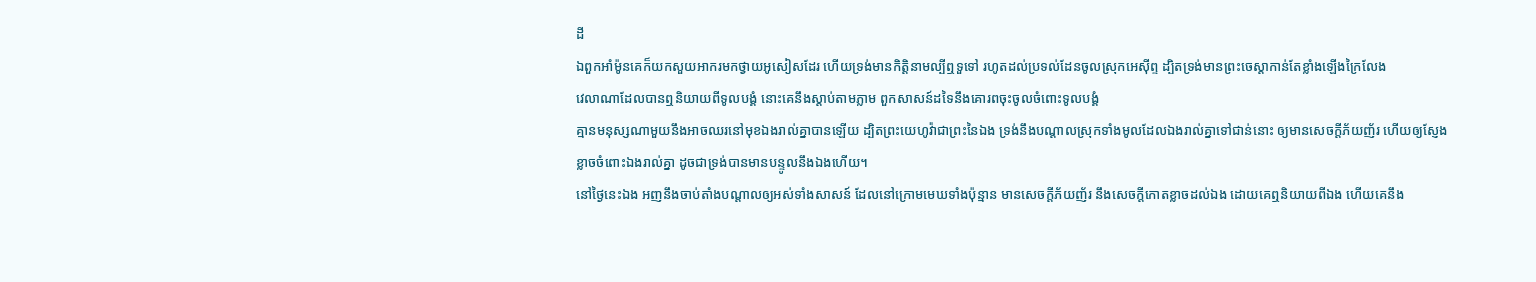ដី
ឯពួកអាំម៉ូនគេក៏យកសួយអាករមកថ្វាយអូសៀសដែរ ហើយទ្រង់មានកិត្តិនាមល្បីឮទួទៅ រហូតដល់ប្រទល់ដែនចូលស្រុកអេស៊ីព្ទ ដ្បិតទ្រង់មានព្រះចេស្តាកាន់តែខ្លាំងឡើងក្រៃលែង
វេលាណាដែលបានឮនិយាយពីទូលបង្គំ នោះគេនឹងស្តាប់តាមភ្លាម ពួកសាសន៍ដទៃនឹងគោរពចុះចូលចំពោះទូលបង្គំ
គ្មានមនុស្សណាមួយនឹងអាចឈរនៅមុខឯងរាល់គ្នាបានឡើយ ដ្បិតព្រះយេហូវ៉ាជាព្រះនៃឯង ទ្រង់នឹងបណ្តាលស្រុកទាំងមូលដែលឯងរាល់គ្នាទៅជាន់នោះ ឲ្យមានសេចក្ដីភ័យញ័រ ហើយឲ្យស្ញែងខ្លាចចំពោះឯងរាល់គ្នា ដូចជាទ្រង់បានមានបន្ទូលនឹងឯងហើយ។
នៅថ្ងៃនេះឯង អញនឹងចាប់តាំងបណ្តាលឲ្យអស់ទាំងសាសន៍ ដែលនៅក្រោមមេឃទាំងប៉ុន្មាន មានសេចក្ដីភ័យញ័រ នឹងសេចក្ដីកោតខ្លាចដល់ឯង ដោយគេឮនិយាយពីឯង ហើយគេនឹង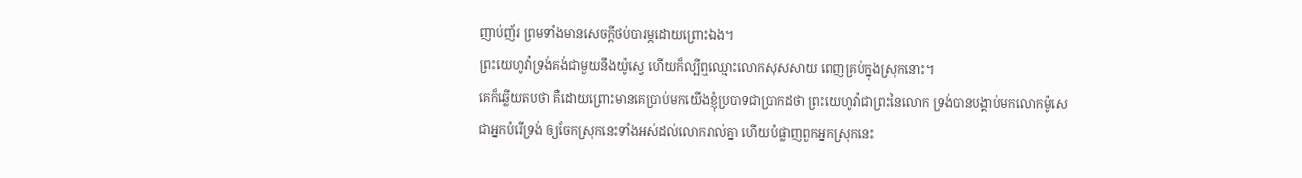ញាប់ញ័រ ព្រមទាំងមានសេចក្ដីថប់បារម្ភដោយព្រោះឯង។
ព្រះយេហូវ៉ាទ្រង់គង់ជាមួយនឹងយ៉ូស្វេ ហើយក៏ល្បីឮឈ្មោះលោកសុសសាយ ពេញគ្រប់ក្នុងស្រុកនោះ។
គេក៏ឆ្លើយតបថា គឺដោយព្រោះមានគេប្រាប់មកយើងខ្ញុំប្របាទជាប្រាកដថា ព្រះយេហូវ៉ាជាព្រះនៃលោក ទ្រង់បានបង្គាប់មកលោកម៉ូសេជាអ្នកបំរើទ្រង់ ឲ្យចែកស្រុកនេះទាំងអស់ដល់លោករាល់គ្នា ហើយបំផ្លាញពួកអ្នកស្រុកនេះ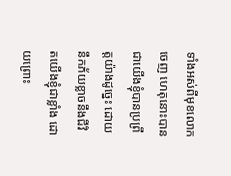ទាំងអស់ពីមុខលោកចេញ ហេតុនោះបានជាយើងខ្ញុំបានប្រព្រឹត្តយ៉ាងដូច្នេះ ដោយនឹកភ័យខ្លាចនឹងជីវិតយើងខ្ញុំជាខ្លាំង ដោយព្រោះ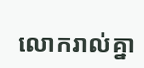លោករាល់គ្នា